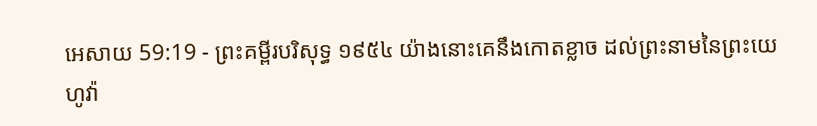អេសាយ 59:19 - ព្រះគម្ពីរបរិសុទ្ធ ១៩៥៤ យ៉ាងនោះគេនឹងកោតខ្លាច ដល់ព្រះនាមនៃព្រះយេហូវ៉ា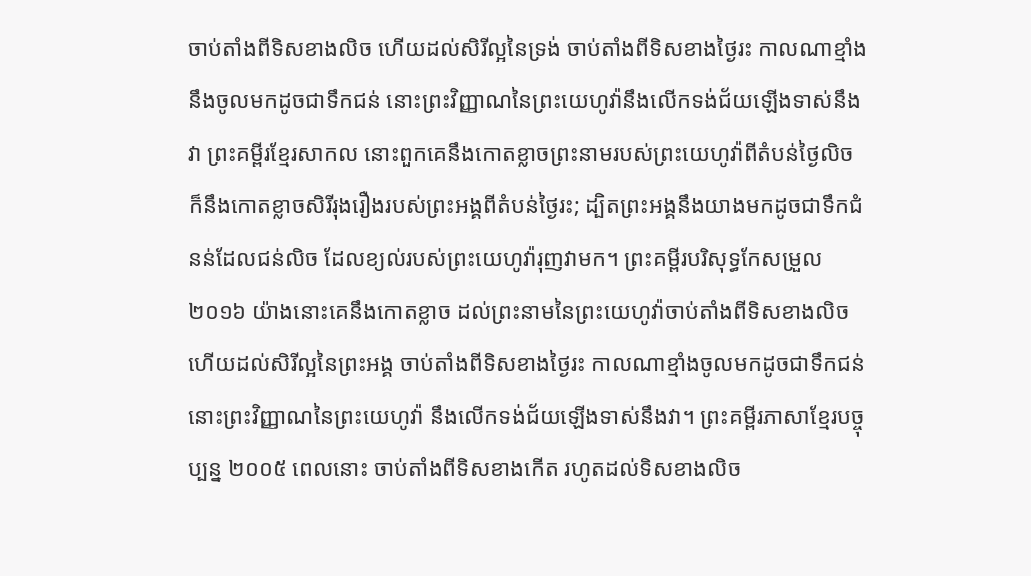ចាប់តាំងពីទិសខាងលិច ហើយដល់សិរីល្អនៃទ្រង់ ចាប់តាំងពីទិសខាងថ្ងៃរះ កាលណាខ្មាំងនឹងចូលមកដូចជាទឹកជន់ នោះព្រះវិញ្ញាណនៃព្រះយេហូវ៉ានឹងលើកទង់ជ័យឡើងទាស់នឹងវា ព្រះគម្ពីរខ្មែរសាកល នោះពួកគេនឹងកោតខ្លាចព្រះនាមរបស់ព្រះយេហូវ៉ាពីតំបន់ថ្ងៃលិច ក៏នឹងកោតខ្លាចសិរីរុងរឿងរបស់ព្រះអង្គពីតំបន់ថ្ងៃរះ; ដ្បិតព្រះអង្គនឹងយាងមកដូចជាទឹកជំនន់ដែលជន់លិច ដែលខ្យល់របស់ព្រះយេហូវ៉ារុញវាមក។ ព្រះគម្ពីរបរិសុទ្ធកែសម្រួល ២០១៦ យ៉ាងនោះគេនឹងកោតខ្លាច ដល់ព្រះនាមនៃព្រះយេហូវ៉ាចាប់តាំងពីទិសខាងលិច ហើយដល់សិរីល្អនៃព្រះអង្គ ចាប់តាំងពីទិសខាងថ្ងៃរះ កាលណាខ្មាំងចូលមកដូចជាទឹកជន់ នោះព្រះវិញ្ញាណនៃព្រះយេហូវ៉ា នឹងលើកទង់ជ័យឡើងទាស់នឹងវា។ ព្រះគម្ពីរភាសាខ្មែរបច្ចុប្បន្ន ២០០៥ ពេលនោះ ចាប់តាំងពីទិសខាងកើត រហូតដល់ទិសខាងលិច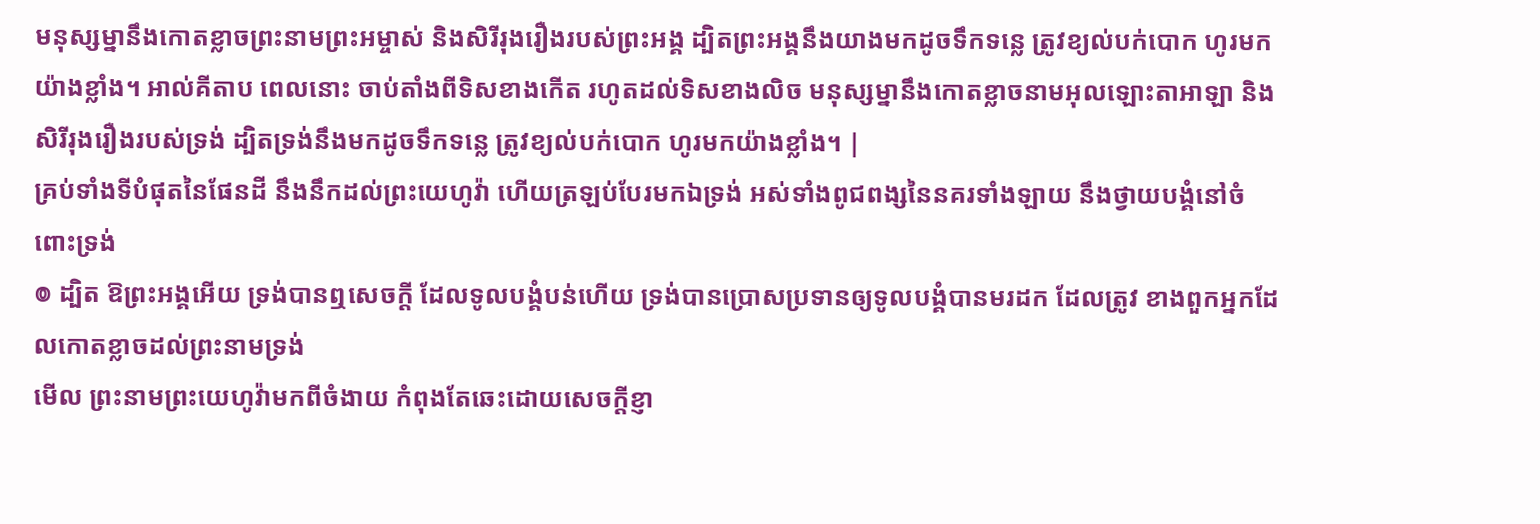មនុស្សម្នានឹងកោតខ្លាចព្រះនាមព្រះអម្ចាស់ និងសិរីរុងរឿងរបស់ព្រះអង្គ ដ្បិតព្រះអង្គនឹងយាងមកដូចទឹកទន្លេ ត្រូវខ្យល់បក់បោក ហូរមកយ៉ាងខ្លាំង។ អាល់គីតាប ពេលនោះ ចាប់តាំងពីទិសខាងកើត រហូតដល់ទិសខាងលិច មនុស្សម្នានឹងកោតខ្លាចនាមអុលឡោះតាអាឡា និងសិរីរុងរឿងរបស់ទ្រង់ ដ្បិតទ្រង់នឹងមកដូចទឹកទន្លេ ត្រូវខ្យល់បក់បោក ហូរមកយ៉ាងខ្លាំង។ |
គ្រប់ទាំងទីបំផុតនៃផែនដី នឹងនឹកដល់ព្រះយេហូវ៉ា ហើយត្រឡប់បែរមកឯទ្រង់ អស់ទាំងពូជពង្សនៃនគរទាំងឡាយ នឹងថ្វាយបង្គំនៅចំពោះទ្រង់
៙ ដ្បិត ឱព្រះអង្គអើយ ទ្រង់បានឮសេចក្ដី ដែលទូលបង្គំបន់ហើយ ទ្រង់បានប្រោសប្រទានឲ្យទូលបង្គំបានមរដក ដែលត្រូវ ខាងពួកអ្នកដែលកោតខ្លាចដល់ព្រះនាមទ្រង់
មើល ព្រះនាមព្រះយេហូវ៉ាមកពីចំងាយ កំពុងតែឆេះដោយសេចក្ដីខ្ញា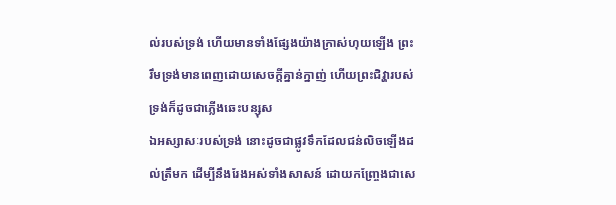ល់របស់ទ្រង់ ហើយមានទាំងផ្សែងយ៉ាងក្រាស់ហុយឡើង ព្រះរឹមទ្រង់មានពេញដោយសេចក្ដីគ្នាន់ក្នាញ់ ហើយព្រះជិវ្ហារបស់ទ្រង់ក៏ដូចជាភ្លើងឆេះបន្សុស
ឯអស្សាសៈរបស់ទ្រង់ នោះដូចជាផ្លូវទឹកដែលជន់លិចឡើងដល់ត្រឹមក ដើម្បីនឹងរែងអស់ទាំងសាសន៍ ដោយកញ្ច្រែងជាសេ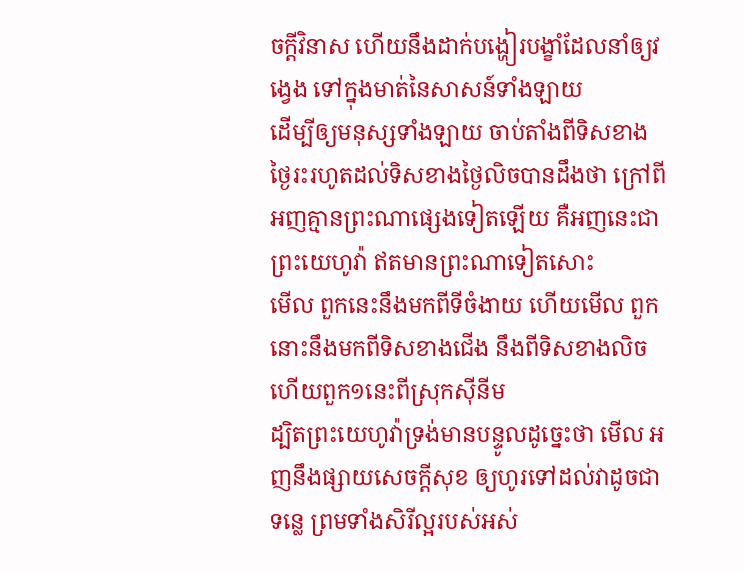ចក្ដីវិនាស ហើយនឹងដាក់បង្ហៀរបង្ខាំដែលនាំឲ្យវង្វេង ទៅក្នុងមាត់នៃសាសន៍ទាំងឡាយ
ដើម្បីឲ្យមនុស្សទាំងឡាយ ចាប់តាំងពីទិសខាងថ្ងៃរះរហូតដល់ទិសខាងថ្ងៃលិចបានដឹងថា ក្រៅពីអញគ្មានព្រះណាផ្សេងទៀតឡើយ គឺអញនេះជាព្រះយេហូវ៉ា ឥតមានព្រះណាទៀតសោះ
មើល ពួកនេះនឹងមកពីទីចំងាយ ហើយមើល ពួកនោះនឹងមកពីទិសខាងជើង នឹងពីទិសខាងលិច ហើយពួក១នេះពីស្រុកស៊ីនីម
ដ្បិតព្រះយេហូវ៉ាទ្រង់មានបន្ទូលដូច្នេះថា មើល អញនឹងផ្សាយសេចក្ដីសុខ ឲ្យហូរទៅដល់វាដូចជាទន្លេ ព្រមទាំងសិរីល្អរបស់អស់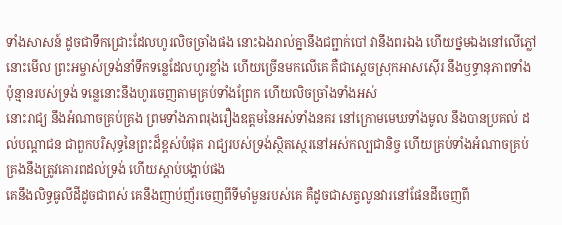ទាំងសាសន៍ ដូចជាទឹកជ្រោះដែលហូរលិចច្រាំងផង នោះឯងរាល់គ្នានឹងជព្ជាក់បៅ វានឹងពរឯង ហើយថ្នមឯងនៅលើភ្លៅ
នោះមើល ព្រះអម្ចាស់ទ្រង់នាំទឹកទន្លេដែលហូរខ្លាំង ហើយច្រើនមកលើគេ គឺជាស្តេចស្រុកអាសស៊ើរ នឹងឫទ្ធានុភាពទាំងប៉ុន្មានរបស់ទ្រង់ ទន្លេនោះនឹងហូរចេញតាមគ្រប់ទាំងព្រែក ហើយលិចច្រាំងទាំងអស់
នោះរាជ្យ នឹងអំណាចគ្រប់គ្រង ព្រមទាំងភាពរុងរឿងឧត្តមនៃអស់ទាំងនគរ នៅក្រោមមេឃទាំងមូល នឹងបានប្រគល់ ដល់បណ្តាជន ជាពួកបរិសុទ្ធនៃព្រះដ៏ខ្ពស់បំផុត រាជ្យរបស់ទ្រង់ស្ថិតស្ថេរនៅអស់កល្បជានិច្ច ហើយគ្រប់ទាំងអំណាចគ្រប់គ្រងនឹងត្រូវគោរពដល់ទ្រង់ ហើយស្តាប់បង្គាប់ផង
គេនឹងលិទ្ធធូលីដីដូចជាពស់ គេនឹងញាប់ញ័រចេញពីទីមាំមួនរបស់គេ គឺដូចជាសត្វលូនវារនៅផែនដីចេញពី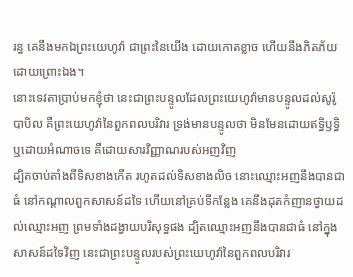រន្ធ គេនឹងមកឯព្រះយេហូវ៉ា ជាព្រះនៃយើង ដោយកោតខ្លាច ហើយនឹងភិតភ័យដោយព្រោះឯង។
នោះទេវតាប្រាប់មកខ្ញុំថា នេះជាព្រះបន្ទូលដែលព្រះយេហូវ៉ាមានបន្ទូលដល់សូរ៉ូបាបិល គឺព្រះយេហូវ៉ានៃពួកពលបរិវារ ទ្រង់មានបន្ទូលថា មិនមែនដោយឥទ្ធិឫទ្ធិ ឬដោយអំណាចទេ គឺដោយសារវិញ្ញាណរបស់អញវិញ
ដ្បិតចាប់តាំងពីទិសខាងកើត រហូតដល់ទិសខាងលិច នោះឈ្មោះអញនឹងបានជាធំ នៅកណ្តាលពួកសាសន៍ដទៃ ហើយនៅគ្រប់ទីកន្លែង គេនឹងដុតកំញានថ្វាយដល់ឈ្មោះអញ ព្រមទាំងដង្វាយបរិសុទ្ធផង ដ្បិតឈ្មោះអញនឹងបានជាធំ នៅក្នុងសាសន៍ដទៃវិញ នេះជាព្រះបន្ទូលរបស់ព្រះយេហូវ៉ានៃពួកពលបរិវារ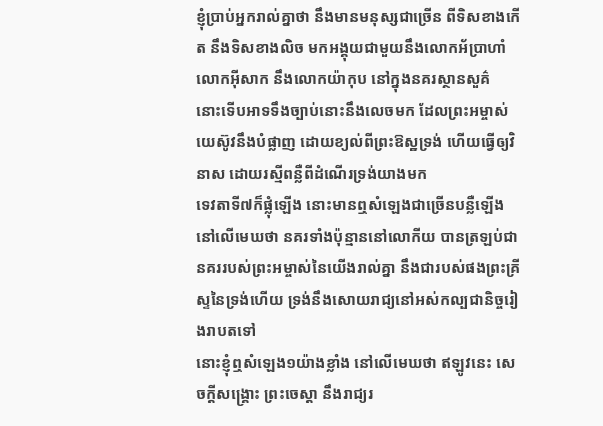ខ្ញុំប្រាប់អ្នករាល់គ្នាថា នឹងមានមនុស្សជាច្រើន ពីទិសខាងកើត នឹងទិសខាងលិច មកអង្គុយជាមួយនឹងលោកអ័ប្រាហាំ លោកអ៊ីសាក នឹងលោកយ៉ាកុប នៅក្នុងនគរស្ថានសួគ៌
នោះទើបអាទទឹងច្បាប់នោះនឹងលេចមក ដែលព្រះអម្ចាស់យេស៊ូវនឹងបំផ្លាញ ដោយខ្យល់ពីព្រះឱស្ឋទ្រង់ ហើយធ្វើឲ្យវិនាស ដោយរស្មីពន្លឺពីដំណើរទ្រង់យាងមក
ទេវតាទី៧ក៏ផ្លុំឡើង នោះមានឮសំឡេងជាច្រើនបន្លឺឡើង នៅលើមេឃថា នគរទាំងប៉ុន្មាននៅលោកីយ បានត្រឡប់ជានគររបស់ព្រះអម្ចាស់នៃយើងរាល់គ្នា នឹងជារបស់ផងព្រះគ្រីស្ទនៃទ្រង់ហើយ ទ្រង់នឹងសោយរាជ្យនៅអស់កល្បជានិច្ចរៀងរាបតទៅ
នោះខ្ញុំឮសំឡេង១យ៉ាងខ្លាំង នៅលើមេឃថា ឥឡូវនេះ សេចក្ដីសង្គ្រោះ ព្រះចេស្តា នឹងរាជ្យរ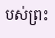បស់ព្រះ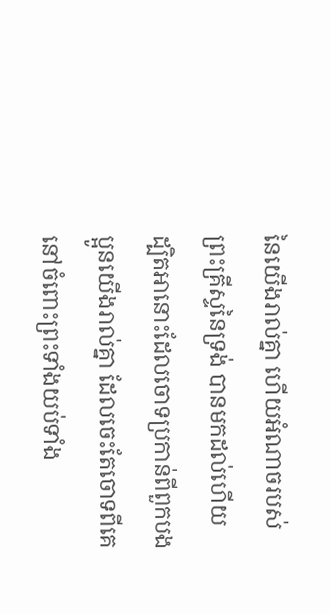នៃយើងរាល់គ្នា ហើយអំណាចរបស់ព្រះគ្រីស្ទនៃទ្រង់ បានមកដល់ហើយ ដ្បិតអានោះដែលចោទប្រកាន់ពីពួកបងប្អូនយើងរាល់គ្នា ដែលចេះតែចោទពីគេ នៅចំពោះព្រះទាំងយប់ទាំង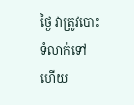ថ្ងៃ វាត្រូវបោះទំលាក់ទៅហើយ